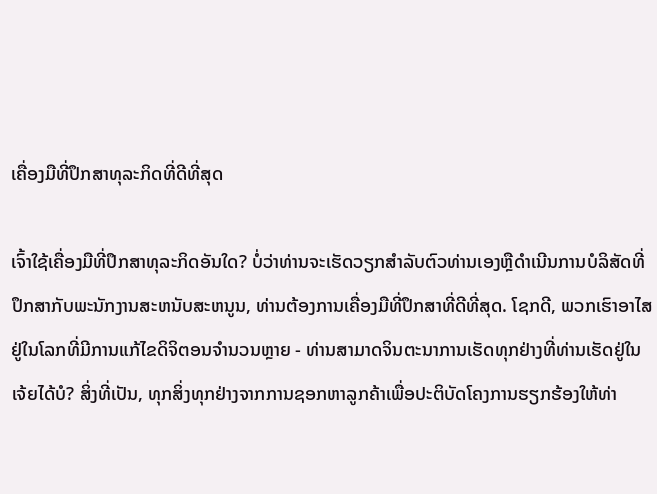ເຄື່ອງມືທີ່ປຶກສາທຸລະກິດທີ່ດີທີ່ສຸດ

ເຈົ້າໃຊ້ເຄື່ອງມືທີ່ປຶກສາທຸລະກິດອັນໃດ? ບໍ່ວ່າທ່ານຈະເຮັດວຽກສໍາລັບຕົວທ່ານເອງຫຼືດໍາເນີນການບໍລິສັດທີ່ປຶກສາກັບພະນັກງານສະຫນັບສະຫນູນ, ທ່ານຕ້ອງການເຄື່ອງມືທີ່ປຶກສາທີ່ດີທີ່ສຸດ. ໂຊກດີ, ພວກເຮົາອາໄສຢູ່ໃນໂລກທີ່ມີການແກ້ໄຂດິຈິຕອນຈໍານວນຫຼາຍ - ທ່ານສາມາດຈິນຕະນາການເຮັດທຸກຢ່າງທີ່ທ່ານເຮັດຢູ່ໃນເຈ້ຍໄດ້ບໍ? ສິ່ງທີ່ເປັນ, ທຸກສິ່ງທຸກຢ່າງຈາກການຊອກຫາລູກຄ້າເພື່ອປະຕິບັດໂຄງການຮຽກຮ້ອງໃຫ້ທ່າ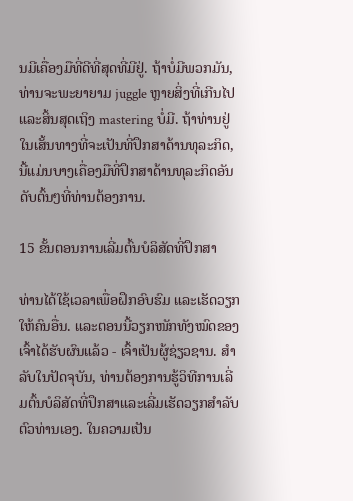ນມີເຄື່ອງມືທີ່ດີທີ່ສຸດທີ່ມີຢູ່. ຖ້າບໍ່ມີພວກມັນ, ທ່ານຈະພະຍາຍາມ juggle ຫຼາຍສິ່ງທີ່ເກີນໄປແລະສິ້ນສຸດເຖິງ mastering ບໍ່ມີ. ຖ້າທ່ານຢູ່ໃນເສັ້ນທາງທີ່ຈະເປັນທີ່ປຶກສາດ້ານທຸລະກິດ, ນີ້ແມ່ນບາງເຄື່ອງມືທີ່ປຶກສາດ້ານທຸລະກິດອັນດັບຕົ້ນໆທີ່ທ່ານຕ້ອງການ.

15 ຂັ້ນຕອນການເລີ່ມຕົ້ນບໍລິສັດທີ່ປຶກສາ

ທ່ານໄດ້ໃຊ້ເວລາເພື່ອຝຶກອົບຮົມ ແລະເຮັດວຽກໃຫ້ຄົນອື່ນ. ແລະຕອນນີ້ວຽກໜັກທັງໝົດຂອງເຈົ້າໄດ້ຮັບຜົນແລ້ວ - ເຈົ້າເປັນຜູ້ຊ່ຽວຊານ. ສໍາລັບໃນປັດຈຸບັນ, ທ່ານຕ້ອງການຮູ້ວິທີການເລີ່ມຕົ້ນບໍລິສັດທີ່ປຶກສາແລະເລີ່ມເຮັດວຽກສໍາລັບຕົວທ່ານເອງ. ໃນຄວາມເປັນ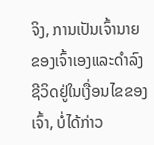ຈິງ, ການເປັນເຈົ້ານາຍຂອງເຈົ້າເອງແລະດໍາລົງຊີວິດຢູ່ໃນເງື່ອນໄຂຂອງເຈົ້າ, ບໍ່ໄດ້ກ່າວ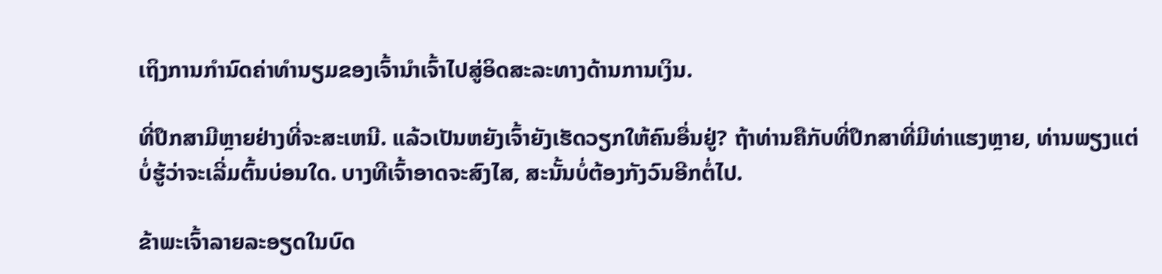ເຖິງການກໍານົດຄ່າທໍານຽມຂອງເຈົ້ານໍາເຈົ້າໄປສູ່ອິດສະລະທາງດ້ານການເງິນ.

ທີ່ປຶກສາມີຫຼາຍຢ່າງທີ່ຈະສະເຫນີ. ແລ້ວເປັນຫຍັງເຈົ້າຍັງເຮັດວຽກໃຫ້ຄົນອື່ນຢູ່? ຖ້າທ່ານຄືກັບທີ່ປຶກສາທີ່ມີທ່າແຮງຫຼາຍ, ທ່ານພຽງແຕ່ບໍ່ຮູ້ວ່າຈະເລີ່ມຕົ້ນບ່ອນໃດ. ບາງທີເຈົ້າອາດຈະສົງໄສ, ສະນັ້ນບໍ່ຕ້ອງກັງວົນອີກຕໍ່ໄປ.

ຂ້າພະເຈົ້າລາຍລະອຽດໃນບົດ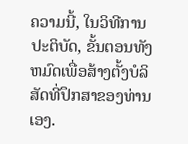ຄວາມນີ້, ໃນວິທີການປະຕິບັດ, ຂັ້ນຕອນທັງຫມົດເພື່ອສ້າງຕັ້ງບໍລິສັດທີ່ປຶກສາຂອງທ່ານເອງ.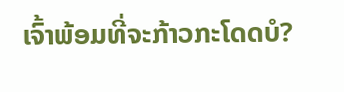ເຈົ້າພ້ອມທີ່ຈະກ້າວກະໂດດບໍ?